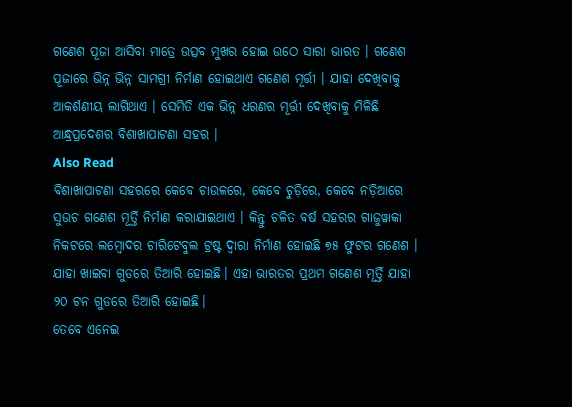ଗଣେଶ ପୂଜା ଆସିବା ମାତ୍ରେ ଉତ୍ସବ ମୁଖର ହୋଇ ଉଠେ ସାରା ଭାରତ । ଗଣେଶ ପୂଜାରେ ଭିନ୍ନ ଭିନ୍ନ ସାମଗ୍ରୀ ନିର୍ମାଣ ହୋଇଥାଏ ଗଣେଶ ମୂର୍ତ୍ତୀ । ଯାହା ଦେଖିବାକୁ ଆକର୍ଶଣୀୟ ଲାଗିଥାଏ । ସେମିତି ଏକ ଭିନ୍ନ ଧରଣର ମୂର୍ତ୍ତୀ ଦେଖିବାକୁ ମିଳିଛି ଆନ୍ଧ୍ରପ୍ରଦେଶର ବିଶାଖାପାଟଣା ସହର ।
Also Read
ବିଶାଖାପାଟଣା ସହରରେ କେବେ ଚାଉଳରେ, କେବେ ଚୁଡ଼ିରେ, କେବେ ନଡ଼ିଆରେ ସୁଉଚ ଗଣେଶ ମୂର୍ତ୍ତି ନିର୍ମାଣ କରାଯାଇଥାଏ । କିନ୍ତୁ ଚଳିତ ବର୍ଷ ସହରର ଗାଜୁୱାକା ନିକଟରେ ଲମ୍ବୋଦର ଚାରିଟେବୁଲ ଟ୍ରଷ୍ଟ ଦ୍ୱାରା ନିର୍ମାଣ ହୋଇଛି ୭୫ ଫୁଟର ଗଣେଶ । ଯାହା ଖାଇବା ଗୁଡରେ ତିଆରି ହୋଇଛି। ଏହା ଭାରତର ପ୍ରଥମ ଗଣେଶ ମୂର୍ତ୍ତି ଯାହା ୨୦ ଟନ ଗୁଡରେ ତିଆରି ହୋଇଛି।
ତେବେ ଏନେଇ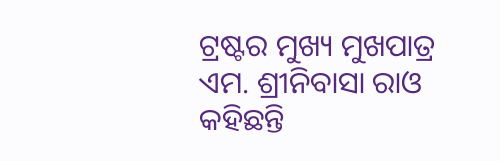ଟ୍ରଷ୍ଟର ମୁଖ୍ୟ ମୁଖପାତ୍ର ଏମ. ଶ୍ରୀନିବାସା ରାଓ କହିଛନ୍ତି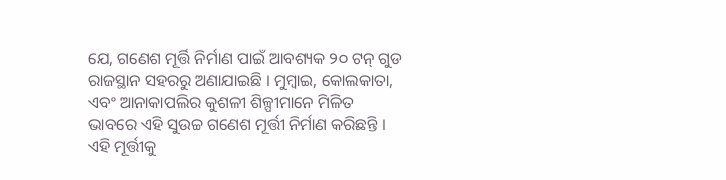ଯେ, ଗଣେଶ ମୂର୍ତ୍ତି ନିର୍ମାଣ ପାଇଁ ଆବଶ୍ୟକ ୨୦ ଟନ୍ ଗୁଡ ରାଜସ୍ଥାନ ସହରରୁ ଅଣାଯାଇଛି । ମୁମ୍ବାଇ, କୋଲକାତା, ଏବଂ ଆନାକାପଲିର କୁଶଳୀ ଶିଳ୍ପୀମାନେ ମିଳିତ ଭାବରେ ଏହି ସୁଉଚ୍ଚ ଗଣେଶ ମୂର୍ତ୍ତୀ ନିର୍ମାଣ କରିଛନ୍ତି । ଏହି ମୂର୍ତ୍ତୀକୁ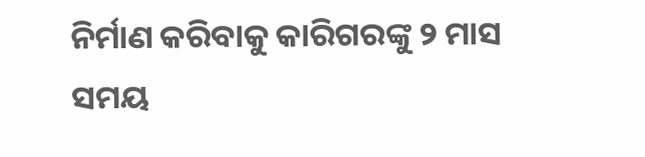ନିର୍ମାଣ କରିବାକୁ କାରିଗରଙ୍କୁ ୨ ମାସ ସମୟ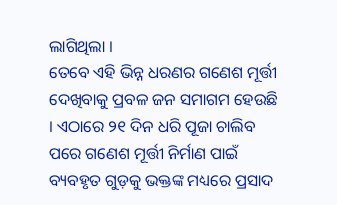ଲାଗିଥିଲା ।
ତେବେ ଏହି ଭିନ୍ନ ଧରଣର ଗଣେଶ ମୂର୍ତ୍ତୀ ଦେଖିବାକୁ ପ୍ରବଳ ଜନ ସମାଗମ ହେଉଛି । ଏଠାରେ ୨୧ ଦିନ ଧରି ପୂଜା ଚାଲିବ ପରେ ଗଣେଶ ମୂର୍ତ୍ତୀ ନିର୍ମାଣ ପାଇଁ ବ୍ୟବହୃତ ଗୁଡ଼କୁ ଭକ୍ତଙ୍କ ମଧ୍ୟରେ ପ୍ରସାଦ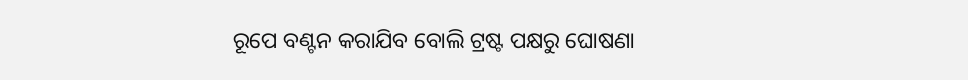ରୂପେ ବଣ୍ଟନ କରାଯିବ ବୋଲି ଟ୍ରଷ୍ଟ ପକ୍ଷରୁ ଘୋଷଣା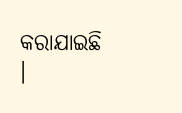କରାଯାଇଛି ।